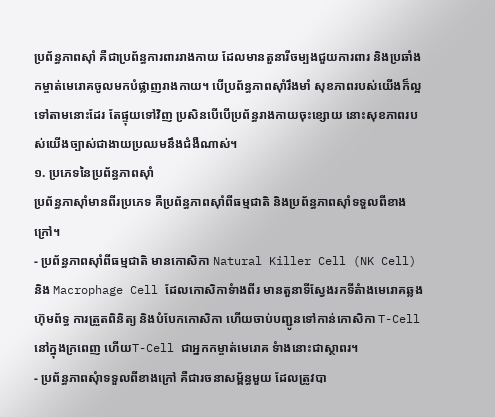ប្រព័ន្ធភាពស៊ាំ គឺជាប្រព័ន្ធការពាររាងកាយ ដែលមានតួនារីចម្បងជួយការពារ និងប្រឆាំងកម្ចាត់មេរោគចូលមកបំផ្លាញរាងកាយ។ បើប្រព័ន្ធភាពស៊ាំរឹងមាំ សុខភាពរបស់យើងក៏ល្អទៅតាមនោះដែរ តែផ្ទុយទៅវិញ ប្រសិនបើបើប្រព័ន្ធរាងកាយចុះខ្សោយ នោះសុខភាពរបស់យើងច្បាស់ជាងាយប្រឈមនឹងជំងឺណាស់។
១. ប្រភេទនៃប្រព័ន្ធភាពស៊ាំ
ប្រព័ន្ធភាស៊ាំមានពីរប្រភេទ គឺប្រព័ន្ធភាពស៊ាំពីធម្មជាតិ និងប្រព័ន្ធភាពស៊ាំទទួលពីខាងក្រៅ។
- ប្រព័ន្ធភាពស៊ាំពីធម្មជាតិ មានកោសិកា Natural Killer Cell (NK Cell) និង Macrophage Cell ដែលកោសិកាទំាងពីរ មានតួនាទីស្វែងរកទីតំាងមេរោគឆ្លង ហ៊ុមព័ទ្ធ ការត្រួតពិនិត្យ និងបំបែកកោសិកា ហើយចាប់បញ្ជូនទៅកាន់កោសិកា T-Cellនៅក្នុងក្រពេញ ហើយT-Cell ជាអ្នកកម្ចាត់មេរោគ ទំាងនោះជាស្ថាពរ។
- ប្រព័ន្ធភាពសុំាទទួលពីខាងក្រៅ គឺជារចនាសម្ព័ន្ធមួយ ដែលត្រូវបា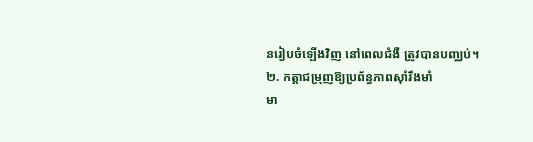នរៀបចំឡើងវិញ នៅពេលជំងឺ ត្រូវបានបញ្ឈប់។
២. កត្តាជម្រុញឱ្យប្រព័ន្ធភាពស៊ាំរឹងមាំ
មា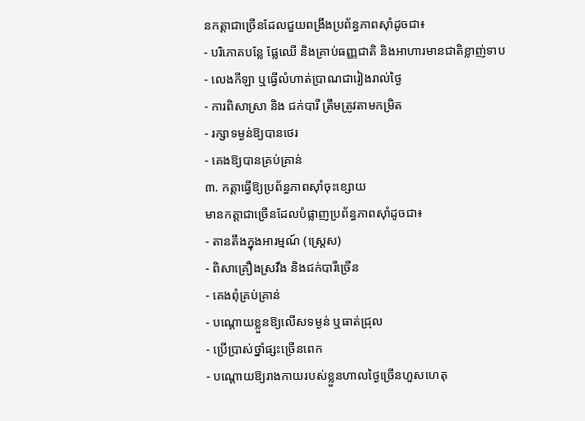នកត្តាជាច្រើនដែលជួយពង្រឹងប្រព័ន្ធភាពស៊ាំដូចជា៖
- បរិភោគបន្លែ ផ្លែឈើ និងគ្រាប់ធញ្ញជាតិ និងអាហារមានជាតិខ្លាញ់ទាប
- លេងកីឡា ឬធ្វើលំហាត់ប្រាណជារៀងរាល់ថ្ងៃ
- ការពិសាស្រា និង ជក់បារី ត្រឹមត្រូវតាមកម្រិត
- រក្សាទម្ងន់ឱ្យបានថេរ
- គេងឱ្យបានគ្រប់គ្រាន់
៣. កត្តាធ្វើឱ្យប្រព័ន្ធភាពស៊ាំចុះខ្សោយ
មានកត្តាជាច្រើនដែលបំផ្លាញប្រព័ន្ធភាពស៊ាំដូចជា៖
- តានតឹងក្នុងអារម្មណ៍ (ស្រ្តេស)
- ពិសាគ្រឿងស្រវឹង និងជក់បារីច្រើន
- គេងពុំគ្រប់គ្រាន់
- បណ្ដោយខ្លួនឱ្យលើសទម្ងន់ ឬធាត់ជ្រុល
- ប្រើប្រាស់ថ្នាំផ្សះច្រើនពេក
- បណ្ដោយឱ្យរាងកាយរបស់ខ្លួនហាលថ្ងៃច្រើនហួសហេតុ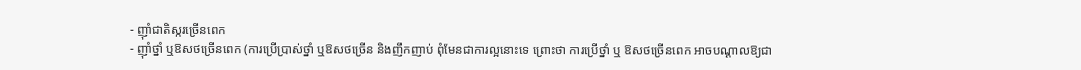- ញ៉ាំជាតិស្ករច្រើនពេក
- ញ៉ាំថ្នាំ ឬឱសថច្រើនពេក (ការប្រើប្រាស់ថ្នាំ ឬឱសថច្រើន និងញឹកញាប់ ពុំមែនជាការល្អនោះទេ ព្រោះថា ការប្រើថ្នាំ ឬ ឱសថច្រើនពេក អាចបណ្ដាលឱ្យជា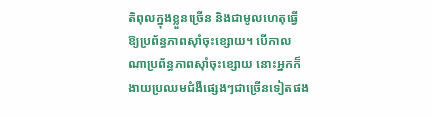តិពុលក្នុងខ្លួនច្រើន និងជាមូលហេតុធ្វើឱ្យប្រព័ន្ធភាពស៊ាំចុះខ្សោយ។ បើកាលណាប្រព័ន្ធភាពស៊ាំចុះខ្សោយ នោះអ្នកក៏ងាយប្រឈមជំងឺផ្សេងៗជាច្រើនទៀតផង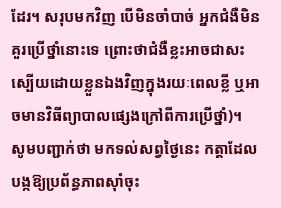ដែរ។ សរុបមកវិញ បើមិនចាំបាច់ អ្នកជំងឺមិនគួរប្រើថ្នាំនោះទេ ព្រោះថាជំងឺខ្លះអាចជាសះស្បើយដោយខ្លួនឯងវិញក្នុងរយៈពេលខ្លី ឬអាចមានវិធីព្យាបាលផ្សេងក្រៅពីការប្រើថ្នាំ)។
សូមបញ្ជាក់ថា មកទល់សព្វថ្ងៃនេះ កត្តាដែលបង្កឱ្យប្រព័ន្ធភាពស៊ាំចុះ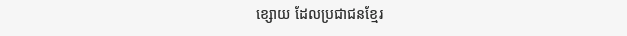ខ្សោយ ដែលប្រជាជនខ្មែរ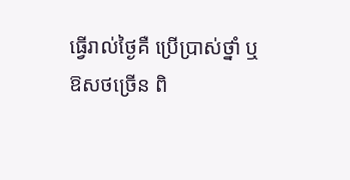ធ្វើរាល់ថ្ងៃគឺ ប្រើប្រាស់ថ្នាំ ឬ ឱសថច្រើន ពិ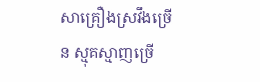សាគ្រឿងស្រវឹងច្រើន ស្មុគស្មាញច្រើ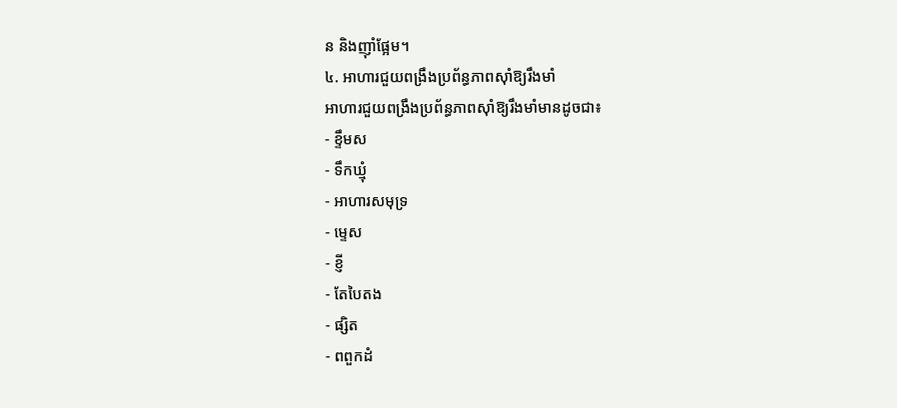ន និងញ៉ាំផ្អែម។
៤. អាហារជួយពង្រឹងប្រព័ន្ធភាពស៊ាំឱ្យរឹងមាំ
អាហារជួយពង្រឹងប្រព័ន្ធភាពស៊ាំឱ្យរឹងមាំមានដូចជា៖
- ខ្ទឹមស
- ទឹកឃ្មុំ
- អាហារសមុទ្រ
- ម្ទេស
- ខ្ញី
- តែបៃតង
- ផ្សិត
- ពពួកដំ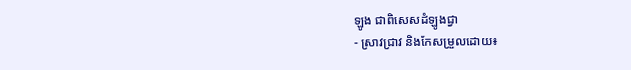ឡូង ជាពិសេសដំឡូងជ្វា
- ស្រាវជ្រាវ និងកែសម្រួលដោយ៖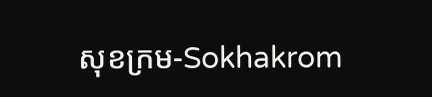សុខក្រម-Sokhakrom